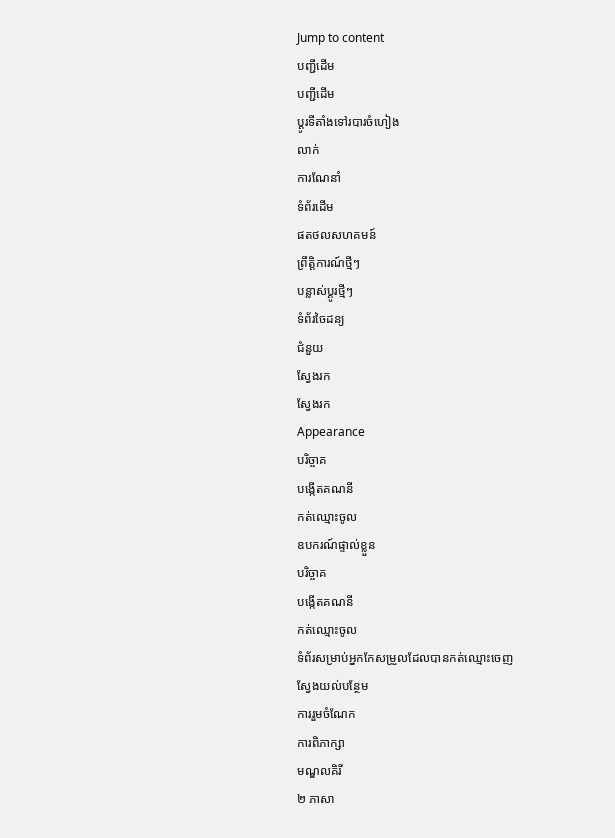Jump to content
បញ្ជីដើម
បញ្ជីដើម
ប្ដូរទីតាំងទៅរបារចំហៀង
លាក់
ការណែនាំ
ទំព័រដើម
ផតថលសហគមន៍
ព្រឹត្តិការណ៍ថ្មីៗ
បន្លាស់ប្ដូរថ្មីៗ
ទំព័រចៃដន្យ
ជំនួយ
ស្វែងរក
ស្វែងរក
Appearance
បរិច្ចាគ
បង្កើតគណនី
កត់ឈ្មោះចូល
ឧបករណ៍ផ្ទាល់ខ្លួន
បរិច្ចាគ
បង្កើតគណនី
កត់ឈ្មោះចូល
ទំព័រសម្រាប់អ្នកកែសម្រួលដែលបានកត់ឈ្មោះចេញ
ស្វែងយល់បន្ថែម
ការរួមចំណែក
ការពិភាក្សា
មណ្ឌលគិរី
២ ភាសា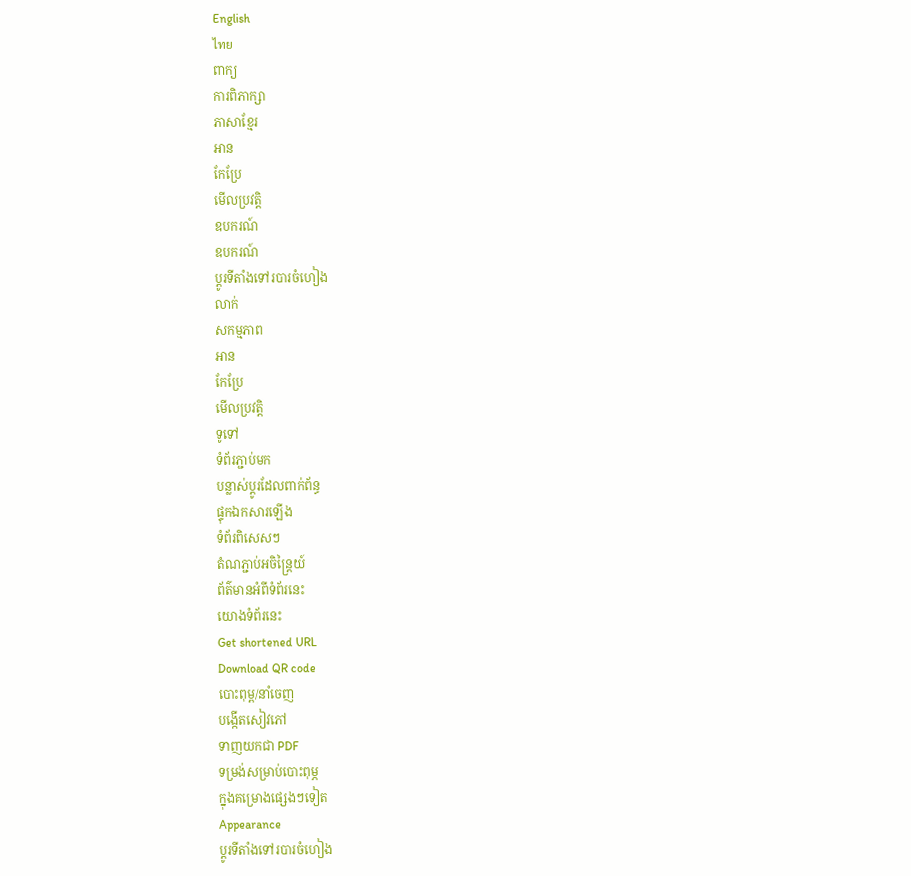English
ไทย
ពាក្យ
ការពិភាក្សា
ភាសាខ្មែរ
អាន
កែប្រែ
មើលប្រវត្តិ
ឧបករណ៍
ឧបករណ៍
ប្ដូរទីតាំងទៅរបារចំហៀង
លាក់
សកម្មភាព
អាន
កែប្រែ
មើលប្រវត្តិ
ទូទៅ
ទំព័រភ្ជាប់មក
បន្លាស់ប្ដូរដែលពាក់ព័ន្ធ
ផ្ទុកឯកសារឡើង
ទំព័រពិសេសៗ
តំណភ្ជាប់អចិន្ត្រៃយ៍
ព័ត៌មានអំពីទំព័រនេះ
យោងទំព័រនេះ
Get shortened URL
Download QR code
បោះពុម្ព/នាំចេញ
បង្កើតសៀវភៅ
ទាញយកជា PDF
ទម្រង់សម្រាប់បោះពុម្ភ
ក្នុងគម្រោងផ្សេងៗទៀត
Appearance
ប្ដូរទីតាំងទៅរបារចំហៀង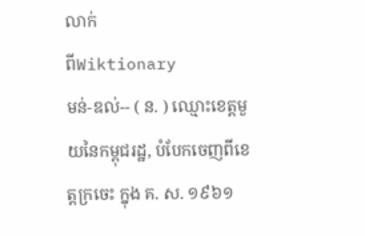លាក់
ពីWiktionary
មន់-ឌល់-- ( ន. ) ឈ្មោះខេត្តមួយនៃកម្ពុជរដ្ឋ, បំបែកចេញពីខេត្តក្រចេះ ក្នុង គ. ស. ១៩៦១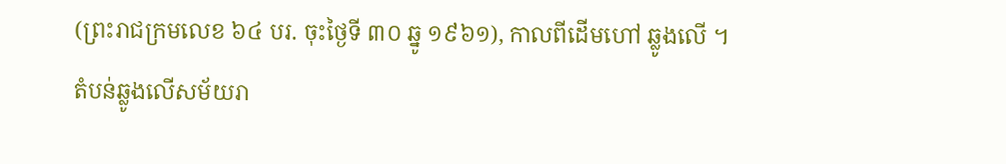(ព្រះរាជក្រមលេខ ៦៤ បរ. ចុះថ្ងៃទី ៣០ ឆ្នូ ១៩៦១), កាលពីដើមហៅ ឆ្លូងលើ ។
តំបន់ឆ្លូងលើសម័យរា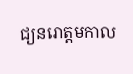ជ្យនរោត្តមកាល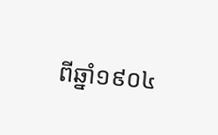ពីឆ្នាំ១៩០៤